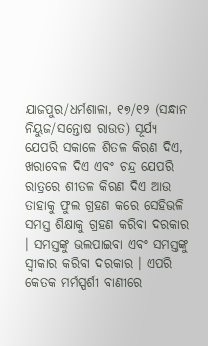ଯାଜପୁର/ଧର୍ମଶାଳା, ୧୭/୧୨ (ସନ୍ଧାନ ନିୟୁଜ/ସନ୍ତୋଷ ରାଉତ) ସୂର୍ଯ୍ୟ ଯେପରି ସକାଳେ ଶିତଳ କିରଣ ଦିଏ, ଖରାବେଳ ଦିଏ ଏବଂ ଚନ୍ଦ୍ର ଯେପରି ରାତ୍ରରେ ଶୀତଳ କିରଣ ଦିଏ ଆଉ ତାହାକୁ ଫୁଲ ଗ୍ରହଣ କରେ ସେହିଭଳି ସମସ୍ତ ଶିକ୍ଷାକୁ ଗ୍ରହଣ କରିବା ଦରକାର । ସମସ୍ତଙ୍କୁ ଭଲପାଇବା ଏବଂ ସମସ୍ତଙ୍କୁ ସ୍ୱୀକାର କରିବା ଦରକାର । ଏପରି କେତକ ମର୍ମସ୍ପର୍ଶୀ ବାଣୀରେ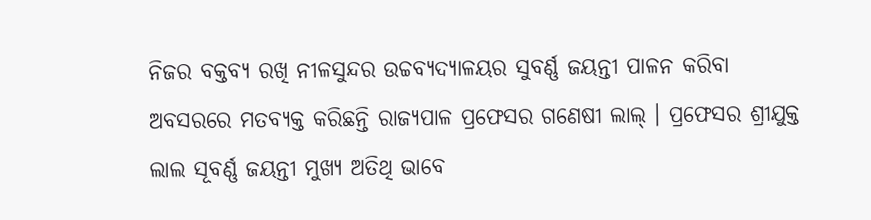ନିଜର ବକ୍ତବ୍ୟ ରଖି ନୀଳସୁନ୍ଦର ଉଚ୍ଚବ୍ୟଦ୍ୟାଳୟର ସୁବର୍ଣ୍ଣ ଜୟନ୍ତୀ ପାଳନ କରିବା ଅବସରରେ ମତବ୍ୟକ୍ତ କରିଛନ୍ତି ରାଜ୍ୟପାଳ ପ୍ରଫେସର ଗଣେଷୀ ଲାଲ୍ । ପ୍ରଫେସର ଶ୍ରୀଯୁକ୍ତ ଲାଲ ସୂବର୍ଣ୍ଣ ଜୟନ୍ତୀ ମୁଖ୍ୟ ଅତିଥି ଭାବେ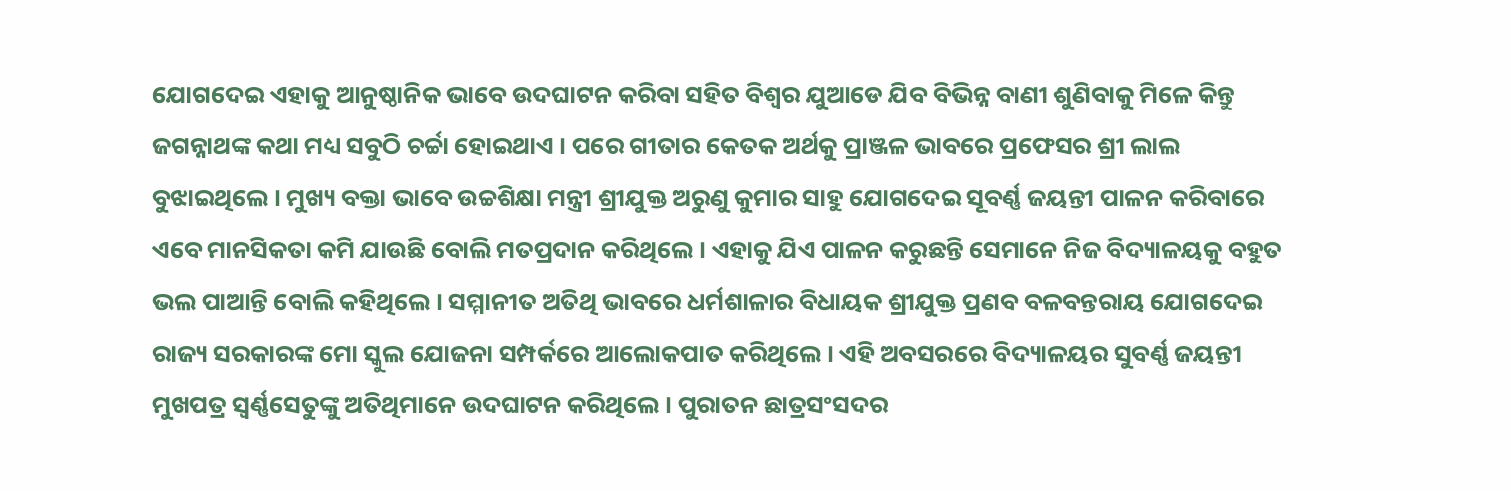ଯୋଗଦେଇ ଏହାକୁ ଆନୁଷ୍ଠାନିକ ଭାବେ ଉଦଘାଟନ କରିବା ସହିତ ବିଶ୍ୱର ଯୁଆଡେ ଯିବ ବିଭିନ୍ନ ବାଣୀ ଶୁଣିବାକୁ ମିଳେ କିନ୍ତୁ ଜଗନ୍ନାଥଙ୍କ କଥା ମଧ୍ୟ ସବୁଠି ଚର୍ଚ୍ଚା ହୋଇଥାଏ । ପରେ ଗୀତାର କେତକ ଅର୍ଥକୁ ପ୍ରାଞ୍ଜଳ ଭାବରେ ପ୍ରଫେସର ଶ୍ରୀ ଲାଲ ବୁଝାଇଥିଲେ । ମୁଖ୍ୟ ବକ୍ତା ଭାବେ ଉଚ୍ଚଶିକ୍ଷା ମନ୍ତ୍ରୀ ଶ୍ରୀଯୁକ୍ତ ଅରୁଣୁ କୁମାର ସାହୁ ଯୋଗଦେଇ ସୂବର୍ଣ୍ଣ ଜୟନ୍ତୀ ପାଳନ କରିବାରେ ଏବେ ମାନସିକତା କମି ଯାଉଛି ବୋଲି ମତପ୍ରଦାନ କରିଥିଲେ । ଏହାକୁ ଯିଏ ପାଳନ କରୁଛନ୍ତି ସେମାନେ ନିଜ ବିଦ୍ୟାଳୟକୁ ବହୁତ ଭଲ ପାଆନ୍ତି ବୋଲି କହିଥିଲେ । ସମ୍ମାନୀତ ଅତିଥି ଭାବରେ ଧର୍ମଶାଳାର ବିଧାୟକ ଶ୍ରୀଯୁକ୍ତ ପ୍ରଣବ ବଳବନ୍ତରାୟ ଯୋଗଦେଇ ରାଜ୍ୟ ସରକାରଙ୍କ ମୋ ସ୍କୁଲ ଯୋଜନା ସମ୍ପର୍କରେ ଆଲୋକପାତ କରିଥିଲେ । ଏହି ଅବସରରେ ବିଦ୍ୟାଳୟର ସୁବର୍ଣ୍ଣ ଜୟନ୍ତୀ ମୁଖପତ୍ର ସ୍ୱର୍ଣ୍ଣସେତୁଙ୍କୁ ଅତିଥିମାନେ ଉଦଘାଟନ କରିଥିଲେ । ପୁରାତନ ଛାତ୍ରସଂସଦର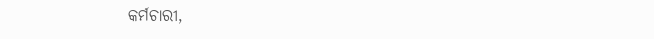କର୍ମଚାରୀ,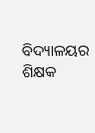ବିଦ୍ୟାଳୟର ଶିକ୍ଷକ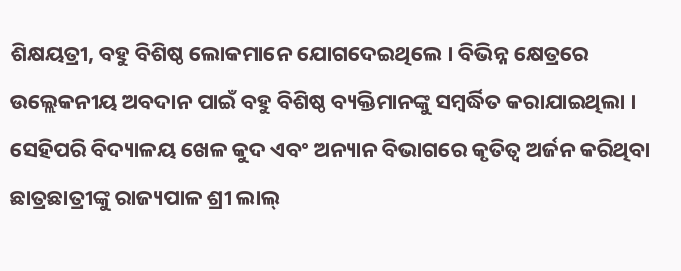ଶିକ୍ଷୟତ୍ରୀ, ବହୁ ବିଶିଷ୍ଠ ଲୋକମାନେ ଯୋଗଦେଇଥିଲେ । ବିଭିନ୍ନ କ୍ଷେତ୍ରରେ ଉଲ୍ଲେକନୀୟ ଅବଦାନ ପାଇଁ ବହୁ ବିଶିଷ୍ଠ ବ୍ୟକ୍ତିମାନଙ୍କୁ ସମ୍ବର୍ଦ୍ଧିତ କରାଯାଇଥିଲା । ସେହିପରି ବିଦ୍ୟାଳୟ ଖେଳ କୁଦ ଏବଂ ଅନ୍ୟାନ ବିଭାଗରେ କୃତିତ୍ୱ ଅର୍ଜନ କରିଥିବା ଛାତ୍ରଛାତ୍ରୀଙ୍କୁ ରାଜ୍ୟପାଳ ଶ୍ରୀ ଲାଲ୍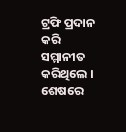ଟ୍ରଫି ପ୍ରଦାନ କରି ସମ୍ମାନୀତ କରିଥିଲେ । ଶେଷରେ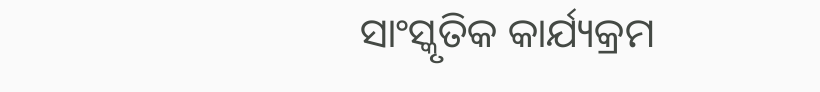ସାଂସ୍କୃତିକ କାର୍ଯ୍ୟକ୍ରମ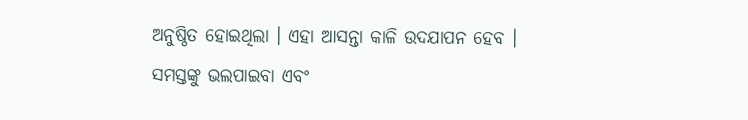ଅନୁଷ୍ଠିତ ହୋଇଥିଲା । ଏହା ଆସନ୍ତା କାଳି ଉଦଯାପନ ହେବ ।
ସମସ୍ତଙ୍କୁ ଭଲପାଇବା ଏବଂ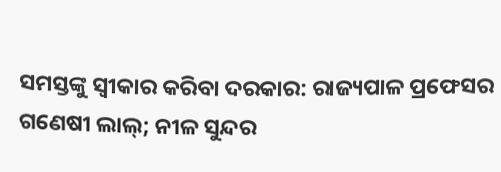ସମସ୍ତଙ୍କୁ ସ୍ୱୀକାର କରିବା ଦରକାର: ରାଜ୍ୟପାଳ ପ୍ରଫେସର ଗଣେଷୀ ଲାଲ୍; ନୀଳ ସୁନ୍ଦର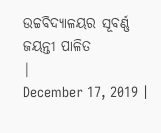ଉଚ୍ଚବିଦ୍ୟାଳୟର ସୂବର୍ଣ୍ଣ ଜୟନ୍ତୀ ପାଳିତ
|
December 17, 2019 |